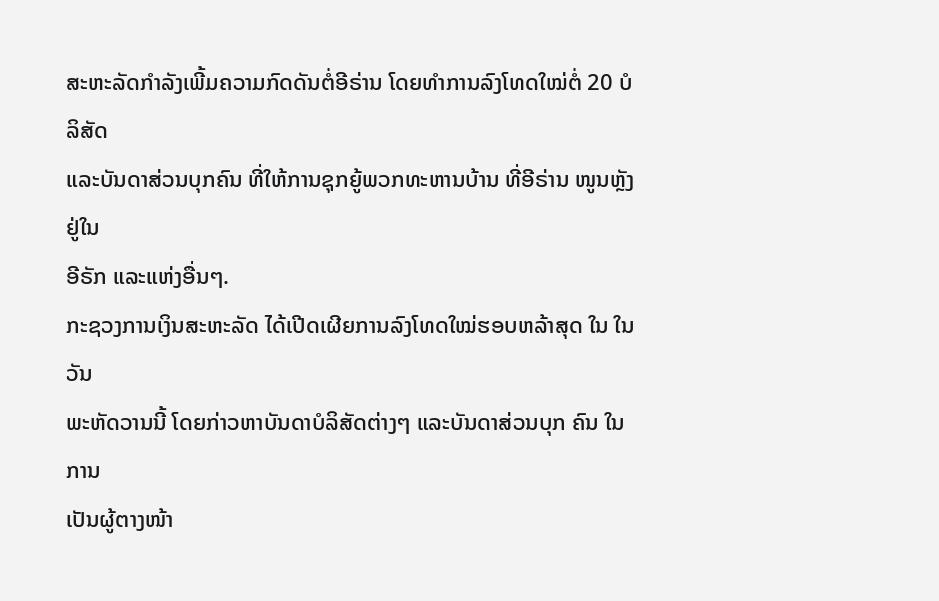ສະຫະລັດກຳລັງເພີ້ມຄວາມກົດດັນຕໍ່ອີຣ່ານ ໂດຍທຳການລົງໂທດໃໝ່ຕໍ່ 20 ບໍລິສັດ
ແລະບັນດາສ່ວນບຸກຄົນ ທີ່ໃຫ້ການຊຸກຍູ້ພວກທະຫານບ້ານ ທີ່ອີຣ່ານ ໜູນຫຼັງຢູ່ໃນ
ອີຣັກ ແລະແຫ່ງອື່ນໆ.
ກະຊວງການເງິນສະຫະລັດ ໄດ້ເປີດເຜີຍການລົງໂທດໃໝ່ຮອບຫລ້າສຸດ ໃນ ໃນວັນ
ພະຫັດວານນີ້ ໂດຍກ່າວຫາບັນດາບໍລິສັດຕ່າງໆ ແລະບັນດາສ່ວນບຸກ ຄົນ ໃນການ
ເປັນຜູ້ຕາງໜ້າ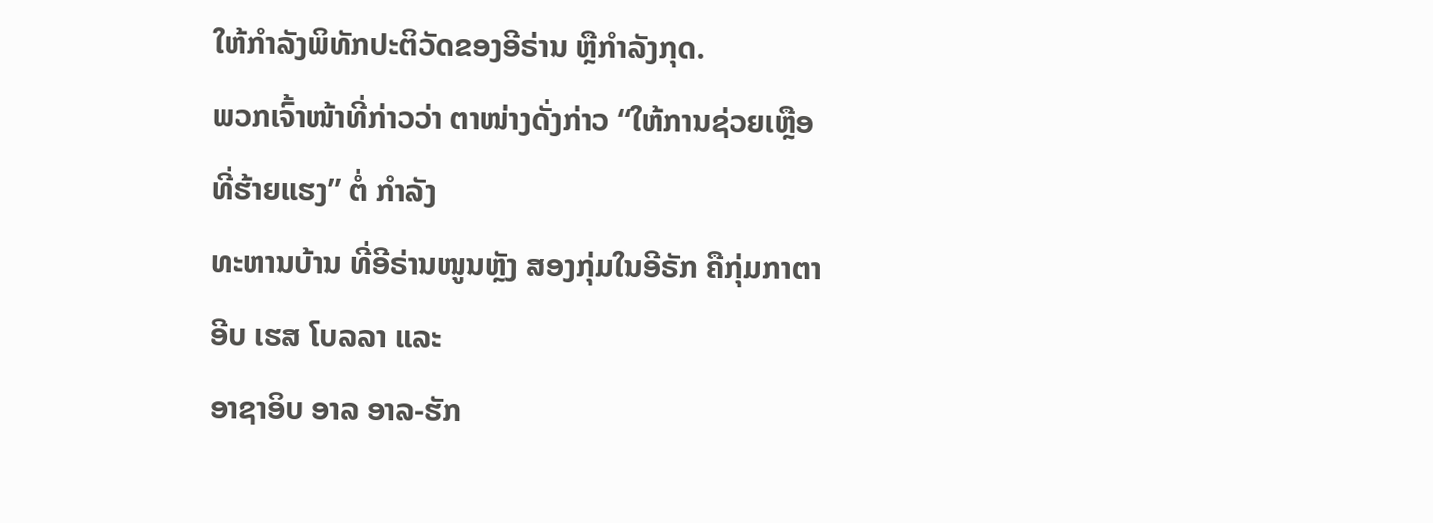ໃຫ້ກໍາລັງພິທັກປະຕິວັດຂອງອີຣ່ານ ຫຼືກຳລັງກຸດ.
ພວກເຈົ້າໜ້າທີ່ກ່າວວ່າ ຕາໜ່າງດັ່ງກ່າວ “ໃຫ້ການຊ່ວຍເຫຼືອທີ່ຮ້າຍແຮງ” ຕໍ່ ກຳລັງ
ທະຫານບ້ານ ທີ່ອີຣ່ານໜູນຫຼັງ ສອງກຸ່ມໃນອີຣັກ ຄືກຸ່ມກາຕາອີບ ເຮສ ໂບລລາ ແລະ
ອາຊາອິບ ອາລ ອາລ-ຮັກ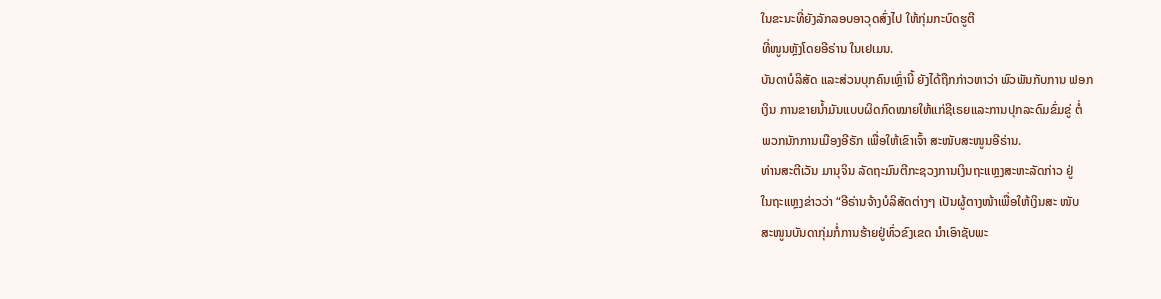ໃນຂະນະທີ່ຍັງລັກລອບອາວຸດສົ່ງໄປ ໃຫ້ກຸ່ມກະບົດຮູຕີ
ທີ່ໜູນຫຼັງໂດຍອີຣ່ານ ໃນເຢເມນ.
ບັນດາບໍລິສັດ ແລະສ່ວນບຸກຄົນເຫຼົ່ານີ້ ຍັງໄດ້ຖືກກ່າວຫາວ່າ ພົວພັນກັບການ ຟອກ
ເງິນ ການຂາຍນໍ້າມັນແບບຜິດກົດໝາຍໃຫ້ແກ່ຊີເຣຍແລະການປຸກລະດົມຂົ່ມຂູ່ ຕໍ່
ພວກນັກການເມືອງອີຣັກ ເພື່ອໃຫ້ເຂົາເຈົ້າ ສະໜັບສະໜູນອີຣ່ານ.
ທ່ານສະຕີເວັນ ມານຸຈິນ ລັດຖະມົນຕີກະຊວງການເງິນຖະແຫຼງສະຫະລັດກ່າວ ຢູ່
ໃນຖະແຫຼງຂ່າວວ່າ “ອີຣ່ານຈ້າງບໍລິສັດຕ່າງໆ ເປັນຜູ້ຕາງໜ້າເພື່ອໃຫ້ເງິນສະ ໜັບ
ສະໜູນບັນດາກຸ່ມກໍ່ການຮ້າຍຢູ່ທົ່ວຂົງເຂດ ນຳເອົາຊັບພະ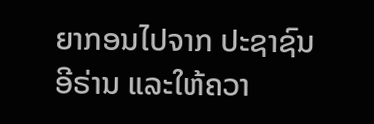ຍາກອນໄປຈາກ ປະຊາຊົນ
ອີຣ່ານ ແລະໃຫ້ຄວາ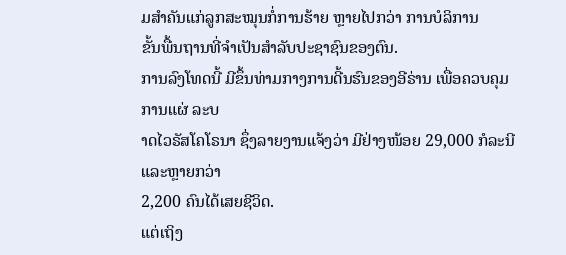ມສຳຄັນແກ່ລູກສະໝຸນກໍ່ການຮ້າຍ ຫຼາຍໄປກວ່າ ການບໍລິການ
ຂັ້ນພື້ນຖານທີ່ຈຳເປັນສຳລັບປະຊາຊົນຂອງຕົນ.
ການລົງໂທດນີ້ ມີຂຶ້ນທ່າມກາງການດີ້ນຮົນຂອງອີຣ່ານ ເພື່ອຄວບຄຸມການແຜ່ ລະບ
າດໄວຣັສໂຄໂຣນາ ຊຶ່ງລາຍງານແຈ້ງວ່າ ມີຢ່າງໜ້ອຍ 29,000 ກໍລະນີ ແລະຫຼາຍກວ່າ
2,200 ຄົນໄດ້ເສຍຊີວິດ.
ແຕ່ເຖິງ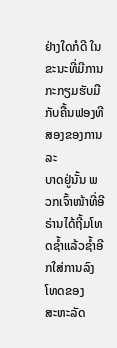ຢ່າງໃດກໍດີ ໃນຂະນະທີ່ມີການກະກຽມຮັບມືກັບຄື້ນຟອງທີສອງຂອງການລະ
ບາດຢູ່ນັ້ນ ພວກເຈົ້າໜ້າທີ່ອີຣ່ານໄດ້ຖີ້ມໂທດຊໍ້າແລ້ວຊໍ້າອີກໃສ່ການລົງໂທດຂອງ
ສະຫະລັດ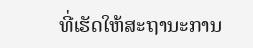ທີ່ເຮັດໃຫ້ສະຖານະການ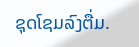ຊຸດໂຊມລົງຕື່ມ.